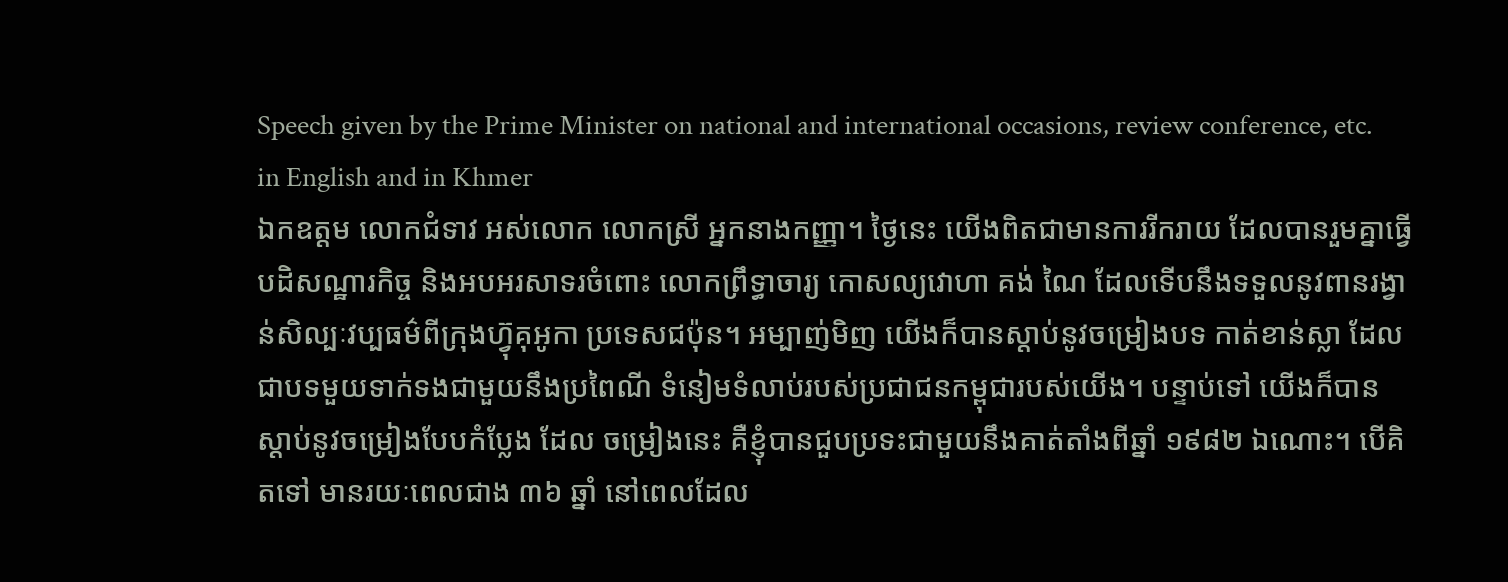Speech given by the Prime Minister on national and international occasions, review conference, etc. in English and in Khmer
ឯកឧត្តម លោកជំទាវ អស់លោក លោកស្រី អ្នកនាងកញ្ញា។ ថ្ងៃនេះ យើងពិតជាមានការរីករាយ ដែលបានរួមគ្នាធ្វើបដិសណ្ឋារកិច្ច និងអបអរសាទរចំពោះ លោកព្រឹទ្ធាចារ្យ កោសល្យវោហា គង់ ណៃ ដែលទើបនឹងទទួលនូវពានរង្វាន់សិល្បៈវប្បធម៌ពីក្រុងហ្វ៊ុគុអូកា ប្រទេសជប៉ុន។ អម្បាញ់មិញ យើងក៏បានស្ដាប់នូវចម្រៀងបទ កាត់ខាន់ស្លា ដែលជាបទមួយទាក់ទងជាមួយនឹងប្រពៃណី ទំនៀមទំលាប់របស់ប្រជាជនកម្ពុជារបស់យើង។ បន្ទាប់ទៅ យើងក៏បានស្ដាប់នូវចម្រៀងបែបកំប្លែង ដែល ចម្រៀងនេះ គឺខ្ញុំបានជួបប្រទះជាមួយនឹងគាត់តាំងពីឆ្នាំ ១៩៨២ ឯណោះ។ បើគិតទៅ មានរយៈពេលជាង ៣៦ ឆ្នាំ នៅពេលដែល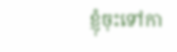ខ្ញុំចុះទៅកា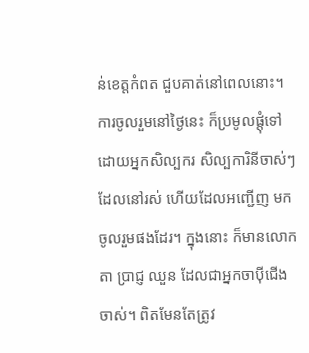ន់ខេត្តកំពត ជួបគាត់នៅពេលនោះ។ ការចូលរួមនៅថ្ងៃនេះ ក៏ប្រមូលផ្ដុំទៅដោយអ្នកសិល្បករ សិល្បការិនីចាស់ៗ ដែលនៅរស់ ហើយដែលអញ្ជើញ មកចូលរួមផងដែរ។ ក្នុងនោះ ក៏មានលោកតា ប្រាជ្ញ ឈួន ដែលជាអ្នកចាប៉ីជើងចាស់។ ពិតមែនតែត្រូវ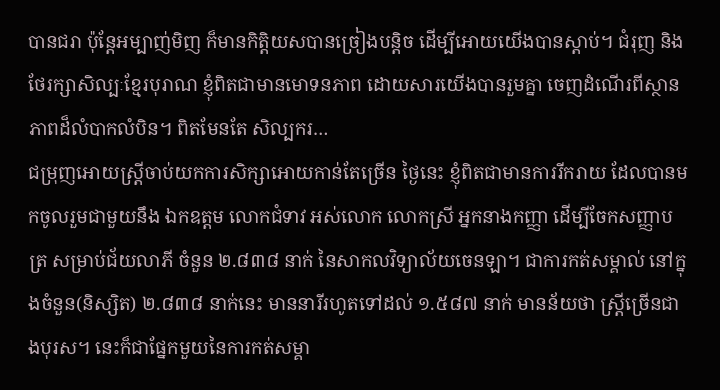បានជរា ប៉ុន្តែអម្បាញ់មិញ ក៏មានកិត្តិយសបានច្រៀងបន្ដិច ដើម្បីអោយយើងបានស្ដាប់។ ជំរុញ និងថែរក្សាសិល្បៈខ្មែរបុរាណ ខ្ញុំពិតជាមានមោទនភាព ដោយសារយើងបានរួមគ្នា ចេញដំណើរពីស្ថានភាពដ៏លំបាកលំបិន។ ពិតមែនតែ សិល្បករ…
ជម្រុញអោយស្រ្តីចាប់យកការសិក្សាអោយកាន់តែច្រើន ថ្ងៃនេះ ខ្ញុំពិតជាមានការរីករាយ ដែលបានមកចូលរួមជាមួយនឹង ឯកឧត្តម លោកជំទាវ អស់លោក លោកស្រី អ្នកនាងកញ្ញា ដើម្បីចែកសញ្ញាបត្រ សម្រាប់ជ័យលាភី ចំនួន ២.៨៣៨ នាក់ នៃសាកលវិទ្យាល័យចេនឡា។ ជាការកត់សម្គាល់ នៅក្នុងចំនួន(និស្សិត) ២.៨៣៨ នាក់នេះ មាននារីរហូតទៅដល់ ១.៥៨៧ នាក់ មានន័យថា ស្រ្តីច្រើនជាងបុរស។ នេះក៏ជាផ្នែកមួយនៃការកត់សម្គា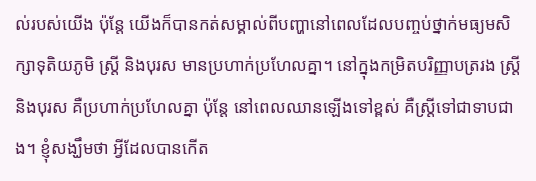ល់របស់យើង ប៉ុន្តែ យើងក៏បានកត់សម្គាល់ពីបញ្ហានៅពេលដែលបញ្ចប់ថ្នាក់មធ្យមសិក្សាទុតិយភូមិ ស្រ្តី និងបុរស មានប្រហាក់ប្រហែលគ្នា។ នៅក្នុងកម្រិតបរិញ្ញាបត្ររង ស្រ្តី និងបុរស គឺប្រហាក់ប្រហែលគ្នា ប៉ុន្តែ នៅពេលឈានឡើងទៅខ្ពស់ គឺស្រ្តីទៅជាទាបជាង។ ខ្ញុំសង្ឃឹមថា អ្វីដែលបានកើត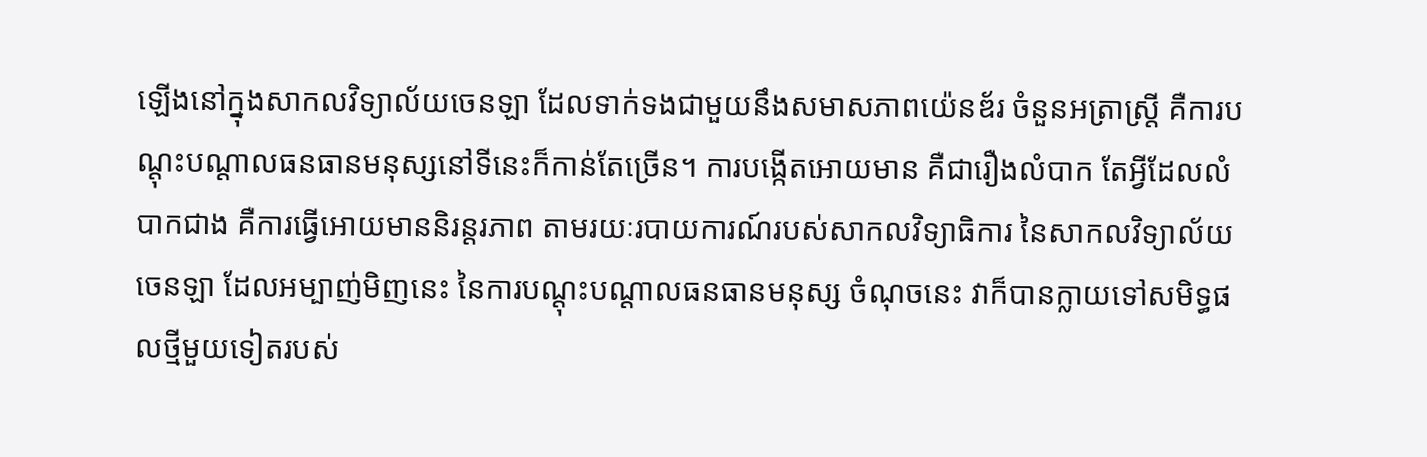ឡើងនៅក្នុងសាកលវិទ្យាល័យចេនឡា ដែលទាក់ទងជាមួយនឹងសមាសភាពយ៉េនឌ័រ ចំនួនអត្រាស្រ្តី គឺការបណ្ដុះបណ្ដាលធនធានមនុស្សនៅទីនេះក៏កាន់តែច្រើន។ ការបង្កើតអោយមាន គឺជារឿងលំបាក តែអ្វីដែលលំបាកជាង គឺការធ្វើអោយមាននិរន្តរភាព តាមរយៈរបាយការណ៍របស់សាកលវិទ្យាធិការ នៃសាកលវិទ្យាល័យចេនឡា ដែលអម្បាញ់មិញនេះ នៃការបណ្ដុះបណ្ដាលធនធានមនុស្ស ចំណុចនេះ វាក៏បានក្លាយទៅសមិទ្ធផលថ្មីមួយទៀតរបស់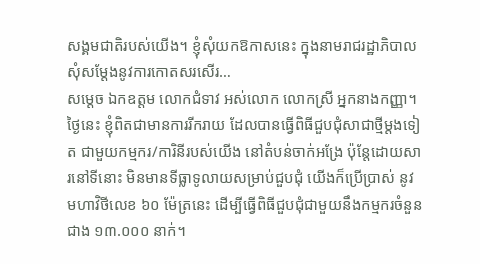សង្គមជាតិរបស់យើង។ ខ្ញុំសុំយកឱកាសនេះ ក្នុងនាមរាជរដ្ឋាភិបាល សុំសម្តែងនូវការកោតសរសើរ…
សម្ដេច ឯកឧត្តម លោកជំទាវ អស់លោក លោកស្រី អ្នកនាងកញ្ញា។ ថ្ងៃនេះ ខ្ញុំពិតជាមានការរីករាយ ដែលបានធ្វើពិធីជួបជុំសាជាថ្មីម្ដងទៀត ជាមួយកម្មករ/ការិនីរបស់យើង នៅតំបន់ចាក់អង្រែ ប៉ុន្តែដោយសារនៅទីនោះ មិនមានទីធ្លាទូលាយសម្រាប់ជួបជុំ យើងក៏ប្រើប្រាស់ នូវ មហាវិថីលេខ ៦០ ម៉ែត្រនេះ ដើម្បីធ្វើពិធីជួបជុំជាមួយនឹងកម្មករចំនួនជាង ១៣.០០០ នាក់។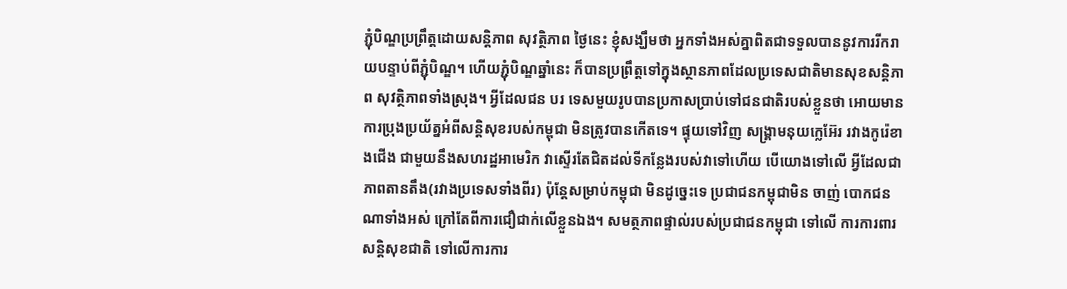ភ្ជុំបិណ្ឌប្រព្រឹត្តដោយសន្តិភាព សុវត្ថិភាព ថ្ងៃនេះ ខ្ញុំសង្ឃឹមថា អ្នកទាំងអស់គ្នាពិតជាទទួលបាននូវការរីករាយបន្ទាប់ពីភ្ជុំបិណ្ឌ។ ហើយភ្ជុំបិណ្ឌឆ្នាំនេះ ក៏បានប្រព្រឹត្តទៅក្នុងស្ថានភាពដែលប្រទេសជាតិមានសុខសន្ដិភាព សុវត្ថិភាពទាំងស្រុង។ អ្វីដែលជន បរ ទេសមួយរូបបានប្រកាសប្រាប់ទៅជនជាតិរបស់ខ្លួនថា អោយមានការប្រុងប្រយ័ត្នអំពីសន្ដិសុខរបស់កម្ពុជា មិនត្រូវបានកើតទេ។ ផ្ទុយទៅវិញ សង្រ្គាមនុយក្លេអ៊ែរ រវាងកូរ៉េខាងជើង ជាមួយនឹងសហរដ្ឋអាមេរិក វាស្ទើរតែជិតដល់ទីកន្លែងរបស់វាទៅហើយ បើយោងទៅលើ អ្វីដែលជាភាពតានតឹង(រវាងប្រទេសទាំងពីរ) ប៉ុន្តែសម្រាប់កម្ពុជា មិនដូច្នេះទេ ប្រជាជនកម្ពុជាមិន ចាញ់ បោកជនណាទាំងអស់ ក្រៅតែពីការជឿជាក់លើខ្លួនឯង។ សមត្ថភាពផ្ទាល់របស់ប្រជាជនកម្ពុជា ទៅលើ ការការពារសន្ដិសុខជាតិ ទៅលើការការ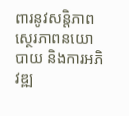ពារនូវសន្ដិភាព ស្ថេរភាពនយោបាយ និងការអភិវឌ្ឍ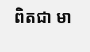ពិតជា មា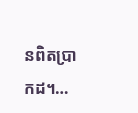នពិតប្រាកដ។…